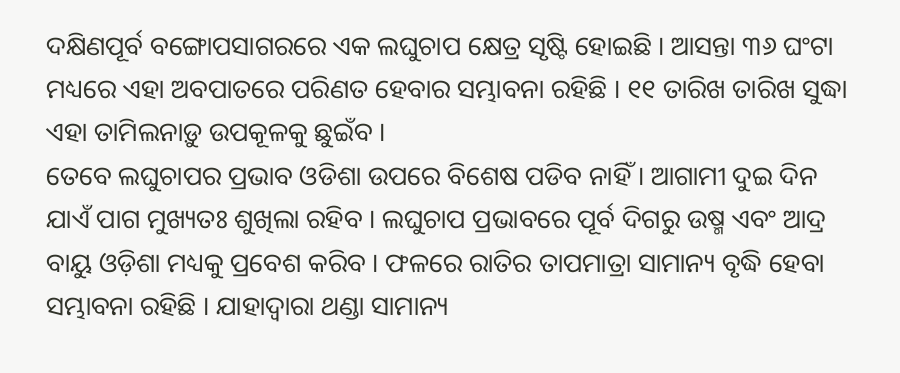ଦକ୍ଷିଣପୂର୍ବ ବଙ୍ଗୋପସାଗରରେ ଏକ ଲଘୁଚାପ କ୍ଷେତ୍ର ସୃଷ୍ଟି ହୋଇଛି । ଆସନ୍ତା ୩୬ ଘଂଟା ମଧ୍ୟରେ ଏହା ଅବପାତରେ ପରିଣତ ହେବାର ସମ୍ଭାବନା ରହିଛି । ୧୧ ତାରିଖ ତାରିଖ ସୁଦ୍ଧା ଏହା ତାମିଲନାଡ଼ୁ ଉପକୂଳକୁ ଛୁଇଁବ ।
ତେବେ ଲଘୁଚାପର ପ୍ରଭାବ ଓଡିଶା ଉପରେ ବିଶେଷ ପଡିବ ନାହିଁ । ଆଗାମୀ ଦୁଇ ଦିନ ଯାଏଁ ପାଗ ମୁଖ୍ୟତଃ ଶୁଖିଲା ରହିବ । ଲଘୁଚାପ ପ୍ରଭାବରେ ପୂର୍ବ ଦିଗରୁ ଉଷ୍ମ ଏବଂ ଆଦ୍ର ବାୟୁ ଓଡ଼ିଶା ମଧ୍ୟକୁ ପ୍ରବେଶ କରିବ । ଫଳରେ ରାତିର ତାପମାତ୍ରା ସାମାନ୍ୟ ବୃଦ୍ଧି ହେବା ସମ୍ଭାବନା ରହିଛି । ଯାହାଦ୍ୱାରା ଥଣ୍ଡା ସାମାନ୍ୟ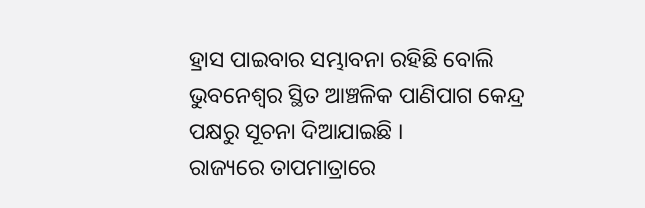ହ୍ରାସ ପାଇବାର ସମ୍ଭାବନା ରହିଛି ବୋଲି ଭୁବନେଶ୍ୱର ସ୍ଥିତ ଆଞ୍ଚଳିକ ପାଣିପାଗ କେନ୍ଦ୍ର ପକ୍ଷରୁ ସୂଚନା ଦିଆଯାଇଛି ।
ରାଜ୍ୟରେ ତାପମାତ୍ରାରେ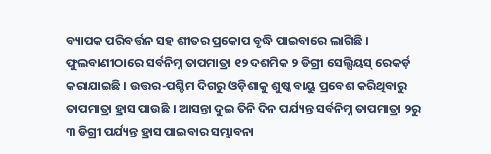ବ୍ୟାପକ ପରିବର୍ତ୍ତନ ସହ ଶୀତର ପ୍ରକୋପ ବୃଦ୍ଧି ପାଇବାରେ ଲାଗିଛି । ଫୁଲବାଣୀଠାରେ ସର୍ବନିମ୍ନ ତାପମାତ୍ରା ୧୨ ଦଶମିକ ୨ ଡିଗ୍ରୀ ସେଲ୍ସିୟସ୍ ରେକର୍ଡ଼ କରାଯାଇଛି । ଉତ୍ତର-ପଶ୍ଚିମ ଦିଗରୁ ଓଡ଼ିଶାକୁ ଶୁଷ୍କ ବାୟୁ ପ୍ରବେଶ କରିଥିବାରୁ ତାପମାତ୍ରା ହ୍ରାସ ପାଉଛି । ଆସନ୍ତା ଦୁଇ ତିନି ଦିନ ପର୍ଯ୍ୟନ୍ତ ସର୍ବନିମ୍ନ ତାପମାତ୍ରା ୨ରୁ ୩ ଡିଗ୍ରୀ ପର୍ଯ୍ୟନ୍ତ ହ୍ରାସ ପାଇବାର ସମ୍ଭାବନା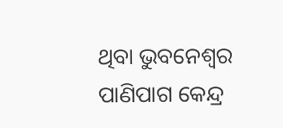ଥିବା ଭୁବନେଶ୍ୱର ପାଣିପାଗ କେନ୍ଦ୍ର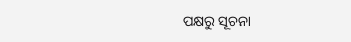ପକ୍ଷରୁ ସୂଚନା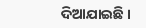ଦିଆଯାଇଛି ।